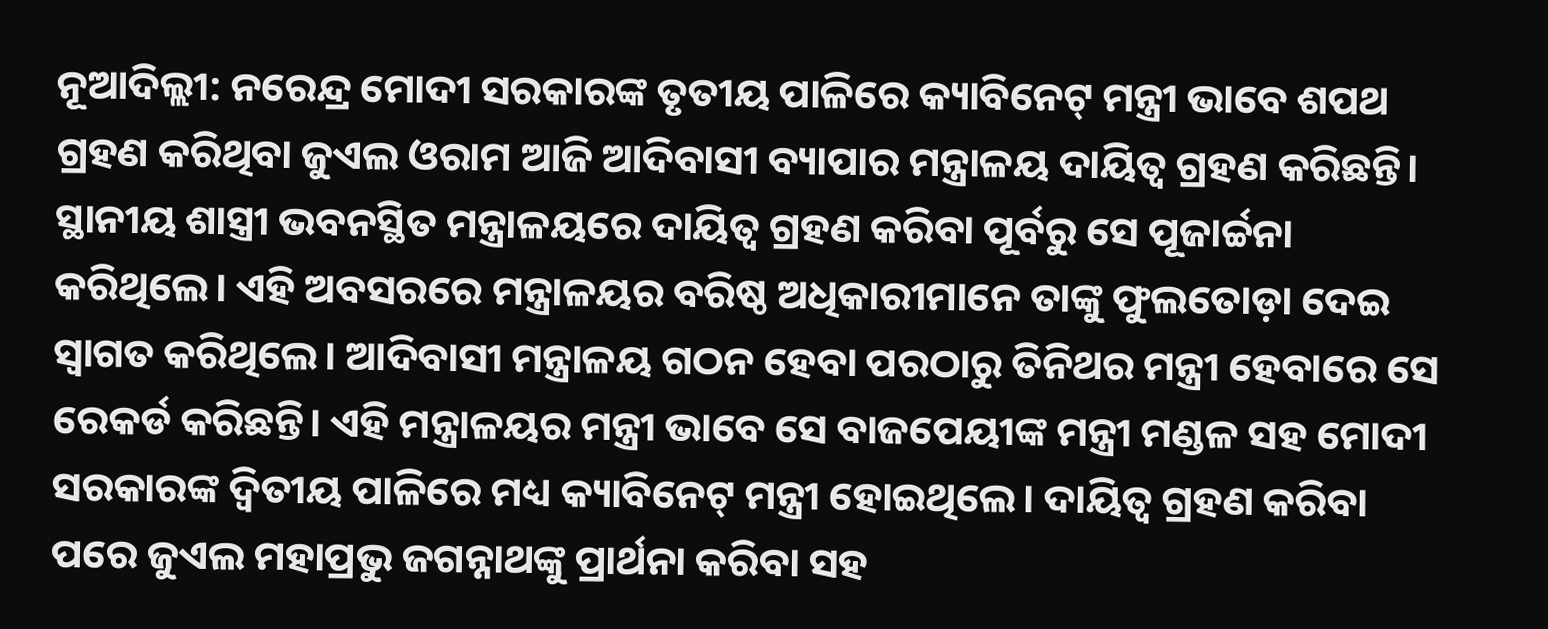ନୂଆଦିଲ୍ଲୀ: ନରେନ୍ଦ୍ର ମୋଦୀ ସରକାରଙ୍କ ତୃତୀୟ ପାଳିରେ କ୍ୟାବିନେଟ୍ ମନ୍ତ୍ରୀ ଭାବେ ଶପଥ ଗ୍ରହଣ କରିଥିବା ଜୁଏଲ ଓରାମ ଆଜି ଆଦିବାସୀ ବ୍ୟାପାର ମନ୍ତ୍ରାଳୟ ଦାୟିତ୍ବ ଗ୍ରହଣ କରିଛନ୍ତି। ସ୍ଥାନୀୟ ଶାସ୍ତ୍ରୀ ଭବନସ୍ଥିତ ମନ୍ତ୍ରାଳୟରେ ଦାୟିତ୍ବ ଗ୍ରହଣ କରିବା ପୂର୍ବରୁ ସେ ପୂଜାର୍ଚ୍ଚନା କରିଥିଲେ। ଏହି ଅବସରରେ ମନ୍ତ୍ରାଳୟର ବରିଷ୍ଠ ଅଧିକାରୀମାନେ ତାଙ୍କୁ ଫୁଲତୋଡ଼ା ଦେଇ ସ୍ବାଗତ କରିଥିଲେ। ଆଦିବାସୀ ମନ୍ତ୍ରାଳୟ ଗଠନ ହେବା ପରଠାରୁ ତିନିଥର ମନ୍ତ୍ରୀ ହେବାରେ ସେ ରେକର୍ଡ କରିଛନ୍ତି। ଏହି ମନ୍ତ୍ରାଳୟର ମନ୍ତ୍ରୀ ଭାବେ ସେ ବାଜପେୟୀଙ୍କ ମନ୍ତ୍ରୀ ମଣ୍ଡଳ ସହ ମୋଦୀ ସରକାରଙ୍କ ଦ୍ବିତୀୟ ପାଳିରେ ମଧ୍ୟ କ୍ୟାବିନେଟ୍ ମନ୍ତ୍ରୀ ହୋଇଥିଲେ। ଦାୟିତ୍ବ ଗ୍ରହଣ କରିବା ପରେ ଜୁଏଲ ମହାପ୍ରଭୁ ଜଗନ୍ନାଥଙ୍କୁ ପ୍ରାର୍ଥନା କରିବା ସହ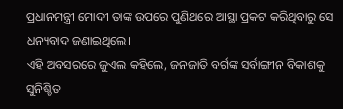ପ୍ରଧାନମନ୍ତ୍ରୀ ମୋଦୀ ତାଙ୍କ ଉପରେ ପୁଣିଥରେ ଆସ୍ଥା ପ୍ରକଟ କରିଥିବାରୁ ସେ ଧନ୍ୟବାଦ ଜଣାଇଥିଲେ।
ଏହି ଅବସରରେ ଜୁଏଲ କହିଲେ, ଜନଜାତି ବର୍ଗଙ୍କ ସର୍ବାଙ୍ଗୀନ ବିକାଶକୁ ସୁନିଶ୍ଚିତ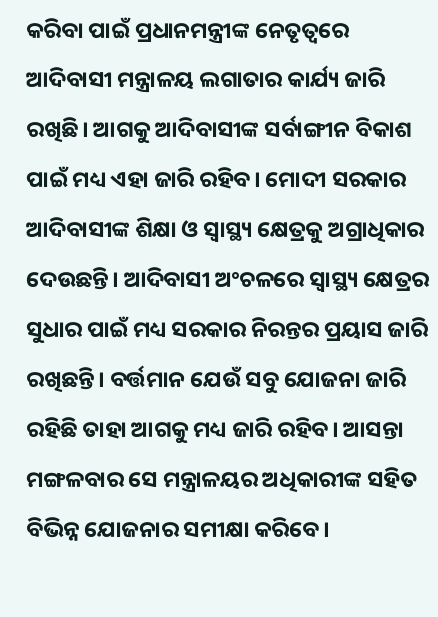କରିବା ପାଇଁ ପ୍ରଧାନମନ୍ତ୍ରୀଙ୍କ ନେତୃତ୍ବରେ ଆଦିବାସୀ ମନ୍ତ୍ରାଳୟ ଲଗାତାର କାର୍ଯ୍ୟ ଜାରି ରଖିଛି। ଆଗକୁ ଆଦିବାସୀଙ୍କ ସର୍ବାଙ୍ଗୀନ ବିକାଶ ପାଇଁ ମଧ୍ୟ ଏହା ଜାରି ରହିବ। ମୋଦୀ ସରକାର ଆଦିବାସୀଙ୍କ ଶିକ୍ଷା ଓ ସ୍ବାସ୍ଥ୍ୟ କ୍ଷେତ୍ରକୁ ଅଗ୍ରାଧିକାର ଦେଉଛନ୍ତି। ଆଦିବାସୀ ଅଂଚଳରେ ସ୍ବାସ୍ଥ୍ୟ କ୍ଷେତ୍ରର ସୁଧାର ପାଇଁ ମଧ୍ୟ ସରକାର ନିରନ୍ତର ପ୍ରୟାସ ଜାରି ରଖିଛନ୍ତି। ବର୍ତ୍ତମାନ ଯେଉଁ ସବୁ ଯୋଜନା ଜାରି ରହିଛି ତାହା ଆଗକୁ ମଧ୍ୟ ଜାରି ରହିବ। ଆସନ୍ତା ମଙ୍ଗଳବାର ସେ ମନ୍ତ୍ରାଳୟର ଅଧିକାରୀଙ୍କ ସହିତ ବିଭିନ୍ନ ଯୋଜନାର ସମୀକ୍ଷା କରିବେ।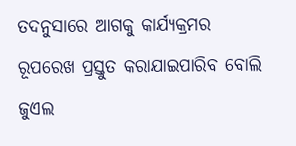ତଦନୁସାରେ ଆଗକୁ କାର୍ଯ୍ୟକ୍ରମର ରୂପରେଖ ପ୍ରସ୍ତୁତ କରାଯାଇପାରିବ ବୋଲି ଜୁଏଲ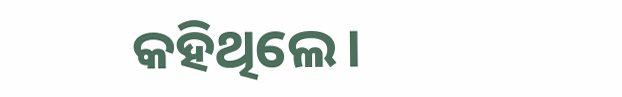କହିଥିଲେ।